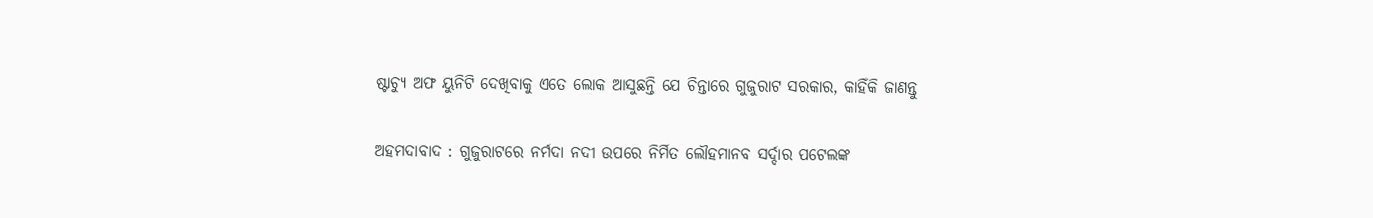ଷ୍ଟାଚ୍ୟୁ ଅଫ ୟୁନିଟି ଦେଖିବାକୁ ଏତେ ଲୋକ ଆସୁଛନ୍ତି ଯେ ଚିନ୍ତାରେ ଗୁଜୁରାଟ ସରକାର, କାହିଁକି ଜାଣନ୍ତୁ

ଅହମଦାବାଦ : ଗୁଜୁରାଟରେ ନର୍ମଦା ନଦୀ ଉପରେ ନିର୍ମିତ ଲୌହମାନବ ସର୍ଦ୍ଦାର ପଟେଲଙ୍କ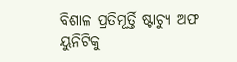ବିଶାଳ ପ୍ରତିମୂର୍ତ୍ତି ଷ୍ଟାଚ୍ୟୁ ଅଫ ୟୁନିଟିକୁ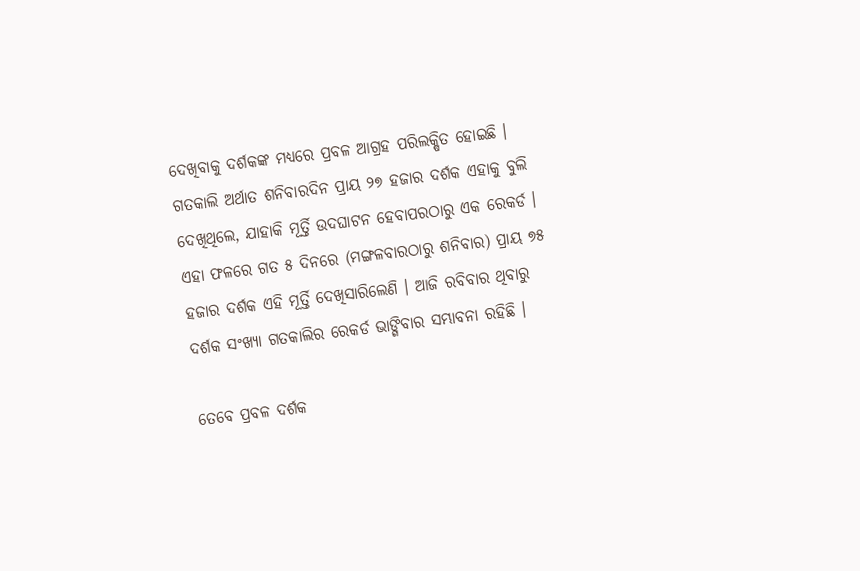ଦେଖିବାକୁ ଦର୍ଶକଙ୍କ ମଧ୍ୟରେ ପ୍ରବଳ ଆଗ୍ରହ ପରିଲକ୍ଷିତ ହୋଇଛି । ଗତକାଲି ଅର୍ଥାତ ଶନିବାରଦିନ ପ୍ରାୟ ୨୭ ହଜାର ଦର୍ଶକ ଏହାକୁ ବୁଲି ଦେଖିଥିଲେ, ଯାହାକି ମୂର୍ତ୍ତି ଉଦଘାଟନ ହେବାପରଠାରୁ ଏକ ରେକର୍ଡ । ଏହା ଫଳରେ ଗତ ୫ ଦିନରେ (ମଙ୍ଗଳବାରଠାରୁ ଶନିବାର) ପ୍ରାୟ ୭୫ ହଜାର ଦର୍ଶକ ଏହି ମୂର୍ତ୍ତି ଦେଖିସାରିଲେଣି । ଆଜି ରବିବାର ଥିବାରୁ ଦର୍ଶକ ସଂଖ୍ୟା ଗତକାଲିର ରେକର୍ଡ ଭାଙ୍ଗିବାର ସମ୍ଭାବନା ରହିଛି ।

ତେବେ ପ୍ରବଳ ଦର୍ଶକ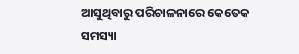ଆସୁଥିବାରୁ ପରିଚାଳନାରେ କେତେକ ସମସ୍ୟା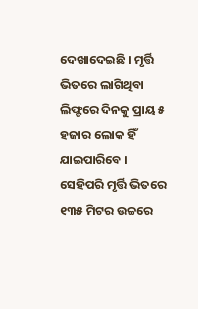ଦେଖାଦେଇଛି । ମୃର୍ତ୍ତି ଭିତରେ ଲାଗିଥିବା ଲିଫ୍ଟରେ ଦିନକୁ ପ୍ରାୟ ୫ ହଜାର ଲୋକ ହିଁ ଯାଇପାରିବେ । ସେହିପରି ମୃର୍ତ୍ତି ଭିତରେ ୧୩୫ ମିଟର ଉଚ୍ଚରେ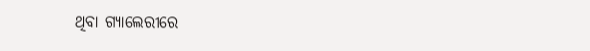ଥିବା ଗ୍ୟାଲେରୀରେ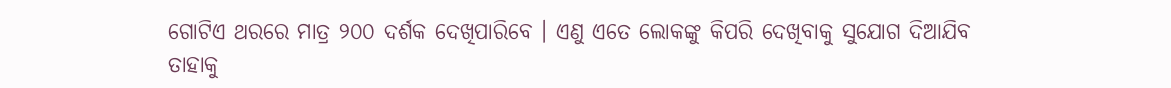ଗୋଟିଏ ଥରରେ ମାତ୍ର ୨୦୦ ଦର୍ଶକ ଦେଖିପାରିବେ । ଏଣୁ ଏତେ ଲୋକଙ୍କୁ କିପରି ଦେଖିବାକୁ ସୁଯୋଗ ଦିଆଯିବ ତାହାକୁ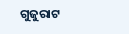ଗୁଜୁରାଟ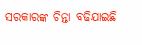ସରକାରଙ୍କ ଚିନ୍ତା ବଢିଯାଇଛି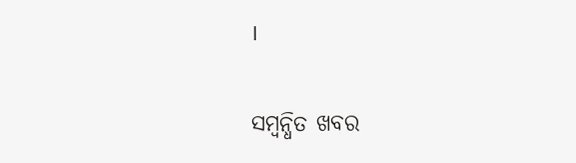।

ସମ୍ବନ୍ଧିତ ଖବର